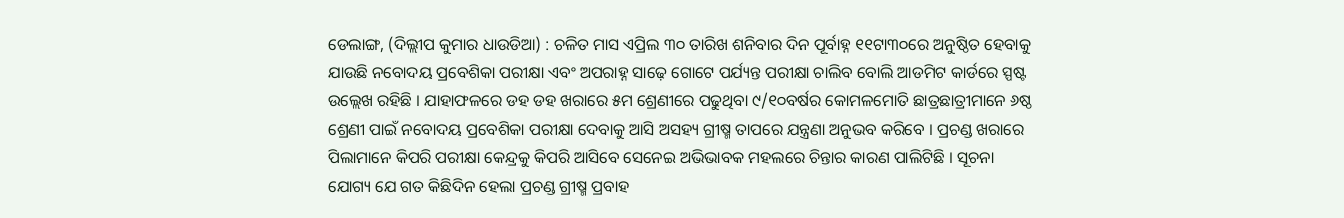ଡେଲାଙ୍ଗ, (ଦିଲ୍ଲୀପ କୁମାର ଧାଉଡିଆ) : ଚଳିତ ମାସ ଏପ୍ରିଲ ୩୦ ତାରିଖ ଶନିବାର ଦିନ ପୂର୍ବାହ୍ନ ୧୧ଟା୩୦ରେ ଅନୁଷ୍ଠିତ ହେବାକୁ ଯାଉଛି ନବୋଦୟ ପ୍ରବେଶିକା ପରୀକ୍ଷା ଏବଂ ଅପରାହ୍ନ ସାଢ଼େ ଗୋଟେ ପର୍ଯ୍ୟନ୍ତ ପରୀକ୍ଷା ଚାଲିବ ବୋଲି ଆଡମିଟ କାର୍ଡରେ ସ୍ପଷ୍ଟ ଉଲ୍ଲେଖ ରହିଛି । ଯାହାଫଳରେ ଡହ ଡହ ଖରାରେ ୫ମ ଶ୍ରେଣୀରେ ପଢୁଥିବା ୯/୧୦ବର୍ଷର କୋମଳମୋତି ଛାତ୍ରଛାତ୍ରୀମାନେ ୬ଷ୍ଠ ଶ୍ରେଣୀ ପାଇଁ ନବୋଦୟ ପ୍ରବେଶିକା ପରୀକ୍ଷା ଦେବାକୁ ଆସି ଅସହ୍ୟ ଗ୍ରୀଷ୍ମ ତାପରେ ଯନ୍ତ୍ରଣା ଅନୁଭବ କରିବେ । ପ୍ରଚଣ୍ଡ ଖରାରେ ପିଲାମାନେ କିପରି ପରୀକ୍ଷା କେନ୍ଦ୍ରକୁ କିପରି ଆସିବେ ସେନେଇ ଅଭିଭାବକ ମହଲରେ ଚିନ୍ତାର କାରଣ ପାଲିଟିଛି । ସୂଚନା ଯୋଗ୍ୟ ଯେ ଗତ କିଛିଦିନ ହେଲା ପ୍ରଚଣ୍ଡ ଗ୍ରୀଷ୍ମ ପ୍ରବାହ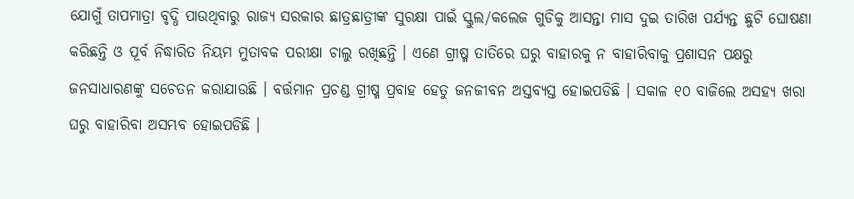ଯୋଗୁଁ ତାପମାତ୍ରା ବୃଦ୍ଧି ପାଉଥିବାରୁ ରାଜ୍ୟ ସରକାର ଛାତ୍ରଛାତ୍ରୀଙ୍କ ସୁରକ୍ଷା ପାଇଁ ସ୍କୁଲ/କଲେଜ ଗୁଡିକୁ ଆସନ୍ତା ମାସ ଦୁଇ ତାରିଖ ପର୍ଯ୍ୟନ୍ତ ଛୁଟି ଘୋଷଣା କରିଛନ୍ତି ଓ ପୂର୍ବ ନିଦ୍ଧାରିତ ନିୟମ ମୁତାବକ ପରୀକ୍ଷା ଚାଲୁ ରଖିଛନ୍ତି । ଏଣେ ଗ୍ରୀଷ୍ମ ତାତିରେ ଘରୁ ବାହାରକୁ ନ ବାହାରିବାକୁ ପ୍ରଶାସନ ପକ୍ଷରୁ ଜନସାଧାରଣଙ୍କୁ ସଚେତନ କରାଯାଉଛି । ବର୍ତ୍ତମାନ ପ୍ରଚଣ୍ଡ ଗ୍ରୀଷ୍ମ ପ୍ରବାହ ହେତୁ ଜନଜୀବନ ଅସ୍ତବ୍ୟସ୍ତ ହୋଇପଡିଛି । ସକାଳ ୧୦ ବାଜିଲେ ଅସହ୍ୟ ଖରା ଘରୁ ବାହାରିବା ଅସମ୍ଭବ ହୋଇପଡିଛି ।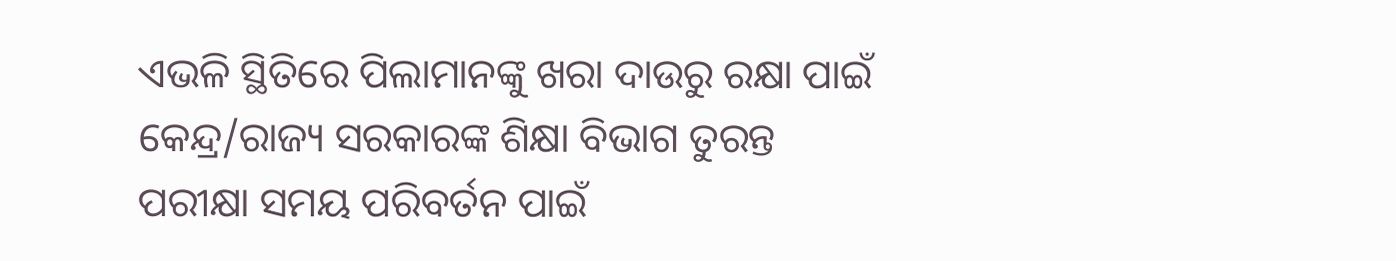ଏଭଳି ସ୍ଥିତିରେ ପିଲାମାନଙ୍କୁ ଖରା ଦାଉରୁ ରକ୍ଷା ପାଇଁ କେନ୍ଦ୍ର/ରାଜ୍ୟ ସରକାରଙ୍କ ଶିକ୍ଷା ବିଭାଗ ତୁରନ୍ତ ପରୀକ୍ଷା ସମୟ ପରିବର୍ତନ ପାଇଁ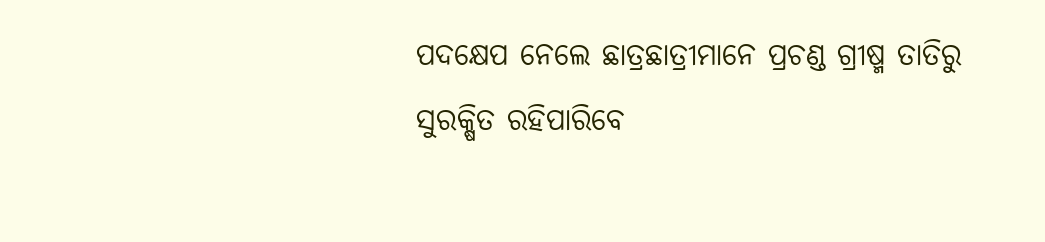ପଦକ୍ଷେପ ନେଲେ ଛାତ୍ରଛାତ୍ରୀମାନେ ପ୍ରଚଣ୍ଡ ଗ୍ରୀଷ୍ମ ତାତିରୁ ସୁରକ୍ଷିତ ରହିପାରିବେ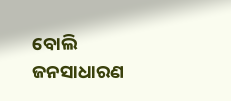ବୋଲି ଜନସାଧାରଣ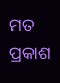ମତ ପ୍ରକାଶ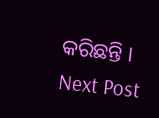କରିଛନ୍ତି ।
Next Post